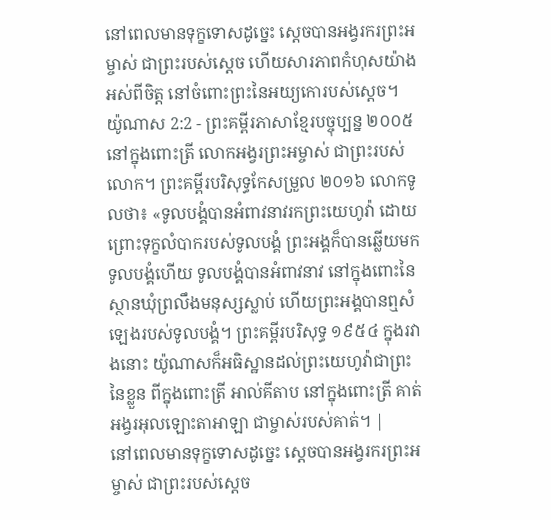នៅពេលមានទុក្ខទោសដូច្នេះ ស្ដេចបានអង្វរករព្រះអម្ចាស់ ជាព្រះរបស់ស្ដេច ហើយសារភាពកំហុសយ៉ាងអស់ពីចិត្ត នៅចំពោះព្រះនៃអយ្យកោរបស់ស្ដេច។
យ៉ូណាស 2:2 - ព្រះគម្ពីរភាសាខ្មែរបច្ចុប្បន្ន ២០០៥ នៅក្នុងពោះត្រី លោកអង្វរព្រះអម្ចាស់ ជាព្រះរបស់លោក។ ព្រះគម្ពីរបរិសុទ្ធកែសម្រួល ២០១៦ លោកទូលថា៖ «ទូលបង្គំបានអំពាវនាវរកព្រះយេហូវ៉ា ដោយព្រោះទុក្ខលំបាករបស់ទូលបង្គំ ព្រះអង្គក៏បានឆ្លើយមកទូលបង្គំហើយ ទូលបង្គំបានអំពាវនាវ នៅក្នុងពោះនៃស្ថានឃុំព្រលឹងមនុស្សស្លាប់ ហើយព្រះអង្គបានឮសំឡេងរបស់ទូលបង្គំ។ ព្រះគម្ពីរបរិសុទ្ធ ១៩៥៤ ក្នុងរវាងនោះ យ៉ូណាសក៏អធិស្ឋានដល់ព្រះយេហូវ៉ាជាព្រះនៃខ្លួន ពីក្នុងពោះត្រី អាល់គីតាប នៅក្នុងពោះត្រី គាត់អង្វរអុលឡោះតាអាឡា ជាម្ចាស់របស់គាត់។ |
នៅពេលមានទុក្ខទោសដូច្នេះ ស្ដេចបានអង្វរករព្រះអម្ចាស់ ជាព្រះរបស់ស្ដេច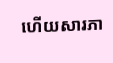ហើយសារភា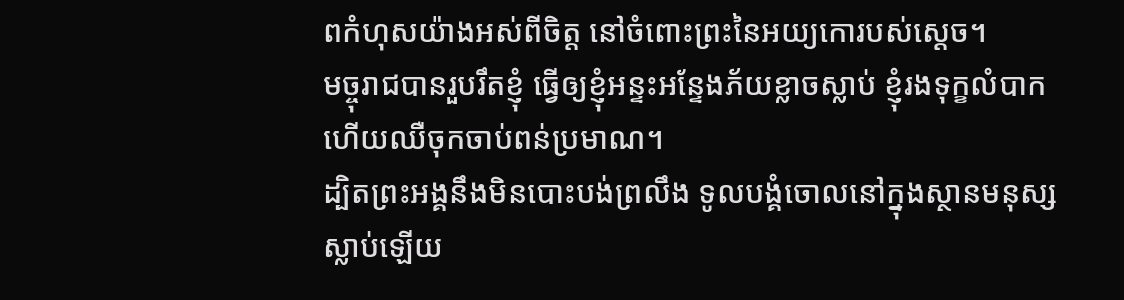ពកំហុសយ៉ាងអស់ពីចិត្ត នៅចំពោះព្រះនៃអយ្យកោរបស់ស្ដេច។
មច្ចុរាជបានរួបរឹតខ្ញុំ ធ្វើឲ្យខ្ញុំអន្ទះអន្ទែងភ័យខ្លាចស្លាប់ ខ្ញុំរងទុក្ខលំបាក ហើយឈឺចុកចាប់ពន់ប្រមាណ។
ដ្បិតព្រះអង្គនឹងមិនបោះបង់ព្រលឹង ទូលបង្គំចោលនៅក្នុងស្ថានមនុស្សស្លាប់ឡើយ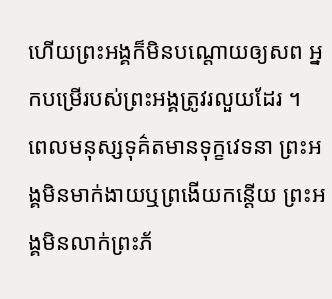ហើយព្រះអង្គក៏មិនបណ្តោយឲ្យសព អ្នកបម្រើរបស់ព្រះអង្គត្រូវរលួយដែរ ។
ពេលមនុស្សទុគ៌តមានទុក្ខវេទនា ព្រះអង្គមិនមាក់ងាយឬព្រងើយកន្តើយ ព្រះអង្គមិនលាក់ព្រះភ័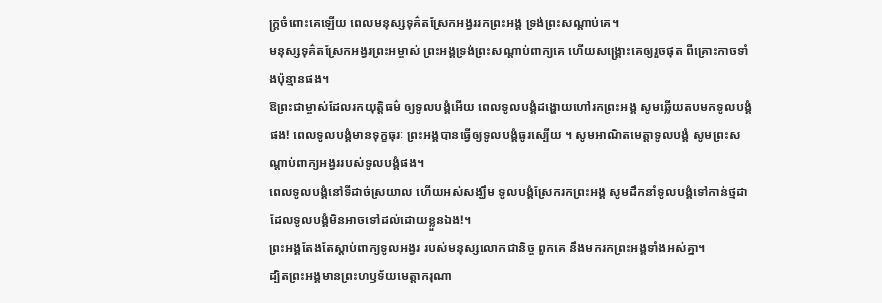ក្ត្រចំពោះគេឡើយ ពេលមនុស្សទុគ៌តស្រែកអង្វររកព្រះអង្គ ទ្រង់ព្រះសណ្ដាប់គេ។
មនុស្សទុគ៌តស្រែកអង្វរព្រះអម្ចាស់ ព្រះអង្គទ្រង់ព្រះសណ្ដាប់ពាក្យគេ ហើយសង្គ្រោះគេឲ្យរួចផុត ពីគ្រោះកាចទាំងប៉ុន្មានផង។
ឱព្រះជាម្ចាស់ដែលរកយុត្តិធម៌ ឲ្យទូលបង្គំអើយ ពេលទូលបង្គំដង្ហោយហៅរកព្រះអង្គ សូមឆ្លើយតបមកទូលបង្គំផង! ពេលទូលបង្គំមានទុក្ខធុរៈ ព្រះអង្គបានធ្វើឲ្យទូលបង្គំធូរស្បើយ ។ សូមអាណិតមេត្តាទូលបង្គំ សូមព្រះសណ្ដាប់ពាក្យអង្វររបស់ទូលបង្គំផង។
ពេលទូលបង្គំនៅទីដាច់ស្រយាល ហើយអស់សង្ឃឹម ទូលបង្គំស្រែករកព្រះអង្គ សូមដឹកនាំទូលបង្គំទៅកាន់ថ្មដា ដែលទូលបង្គំមិនអាចទៅដល់ដោយខ្លួនឯង!។
ព្រះអង្គតែងតែស្ដាប់ពាក្យទូលអង្វរ របស់មនុស្សលោកជានិច្ច ពួកគេ នឹងមករកព្រះអង្គទាំងអស់គ្នា។
ដ្បិតព្រះអង្គមានព្រះហឫទ័យមេត្តាករុណា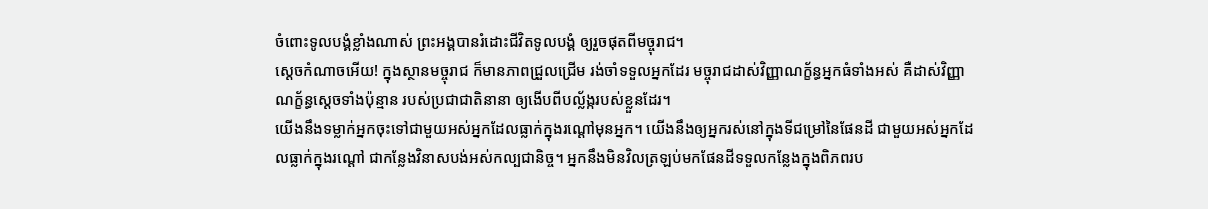ចំពោះទូលបង្គំខ្លាំងណាស់ ព្រះអង្គបានរំដោះជីវិតទូលបង្គំ ឲ្យរួចផុតពីមច្ចុរាជ។
ស្ដេចកំណាចអើយ! ក្នុងស្ថានមច្ចុរាជ ក៏មានភាពជ្រួលជ្រើម រង់ចាំទទួលអ្នកដែរ មច្ចុរាជដាស់វិញ្ញាណក្ខ័ន្ធអ្នកធំទាំងអស់ គឺដាស់វិញ្ញាណក្ខ័ន្ធស្ដេចទាំងប៉ុន្មាន របស់ប្រជាជាតិនានា ឲ្យងើបពីបល្ល័ង្ករបស់ខ្លួនដែរ។
យើងនឹងទម្លាក់អ្នកចុះទៅជាមួយអស់អ្នកដែលធ្លាក់ក្នុងរណ្ដៅមុនអ្នក។ យើងនឹងឲ្យអ្នករស់នៅក្នុងទីជម្រៅនៃផែនដី ជាមួយអស់អ្នកដែលធ្លាក់ក្នុងរណ្ដៅ ជាកន្លែងវិនាសបង់អស់កល្បជានិច្ច។ អ្នកនឹងមិនវិលត្រឡប់មកផែនដីទទួលកន្លែងក្នុងពិភពរប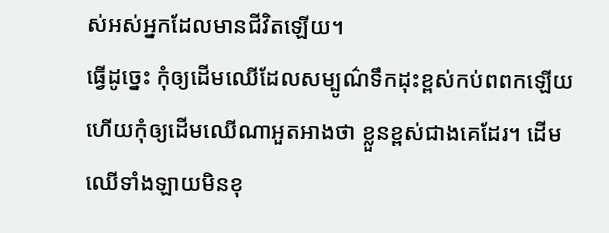ស់អស់អ្នកដែលមានជីវិតឡើយ។
ធ្វើដូច្នេះ កុំឲ្យដើមឈើដែលសម្បូណ៌ទឹកដុះខ្ពស់កប់ពពកឡើយ ហើយកុំឲ្យដើមឈើណាអួតអាងថា ខ្លួនខ្ពស់ជាងគេដែរ។ ដើមឈើទាំងឡាយមិនខុ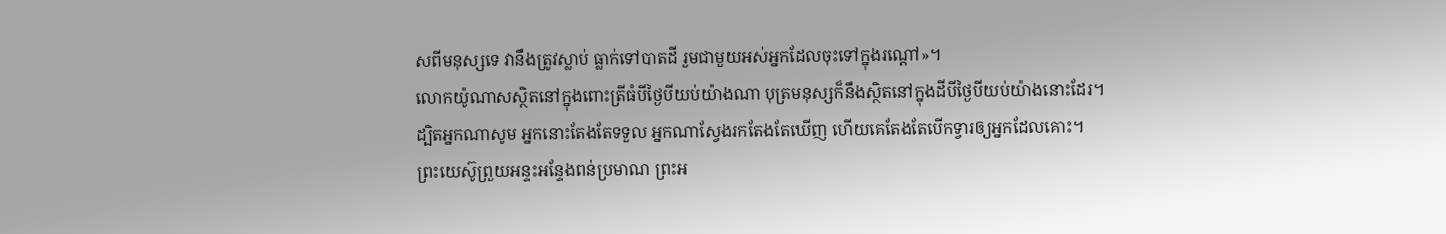សពីមនុស្សទេ វានឹងត្រូវស្លាប់ ធ្លាក់ទៅបាតដី រួមជាមួយអស់អ្នកដែលចុះទៅក្នុងរណ្ដៅ»។
លោកយ៉ូណាសស្ថិតនៅក្នុងពោះត្រីធំបីថ្ងៃបីយប់យ៉ាងណា បុត្រមនុស្សក៏នឹងស្ថិតនៅក្នុងដីបីថ្ងៃបីយប់យ៉ាងនោះដែរ។
ដ្បិតអ្នកណាសូម អ្នកនោះតែងតែទទួល អ្នកណាស្វែងរកតែងតែឃើញ ហើយគេតែងតែបើកទ្វារឲ្យអ្នកដែលគោះ។
ព្រះយេស៊ូព្រួយអន្ទះអន្ទែងពន់ប្រមាណ ព្រះអ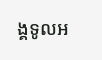ង្គទូលអ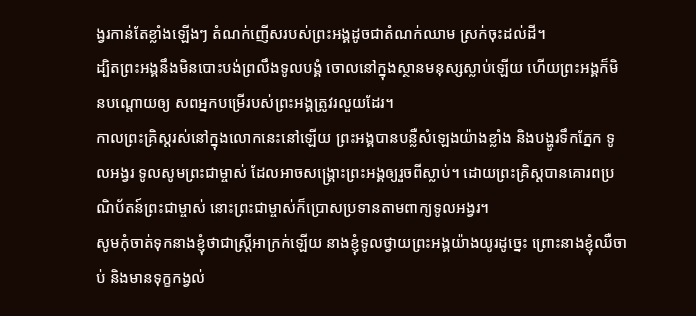ង្វរកាន់តែខ្លាំងឡើងៗ តំណក់ញើសរបស់ព្រះអង្គដូចជាតំណក់ឈាម ស្រក់ចុះដល់ដី។
ដ្បិតព្រះអង្គនឹងមិនបោះបង់ព្រលឹងទូលបង្គំ ចោលនៅក្នុងស្ថានមនុស្សស្លាប់ឡើយ ហើយព្រះអង្គក៏មិនបណ្ដោយឲ្យ សពអ្នកបម្រើរបស់ព្រះអង្គត្រូវរលួយដែរ។
កាលព្រះគ្រិស្តរស់នៅក្នុងលោកនេះនៅឡើយ ព្រះអង្គបានបន្លឺសំឡេងយ៉ាងខ្លាំង និងបង្ហូរទឹកភ្នែក ទូលអង្វរ ទូលសូមព្រះជាម្ចាស់ ដែលអាចសង្គ្រោះព្រះអង្គឲ្យរួចពីស្លាប់។ ដោយព្រះគ្រិស្តបានគោរពប្រណិប័តន៍ព្រះជាម្ចាស់ នោះព្រះជាម្ចាស់ក៏ប្រោសប្រទានតាមពាក្យទូលអង្វរ។
សូមកុំចាត់ទុកនាងខ្ញុំថាជាស្ត្រីអាក្រក់ឡើយ នាងខ្ញុំទូលថ្វាយព្រះអង្គយ៉ាងយូរដូច្នេះ ព្រោះនាងខ្ញុំឈឺចាប់ និងមានទុក្ខកង្វល់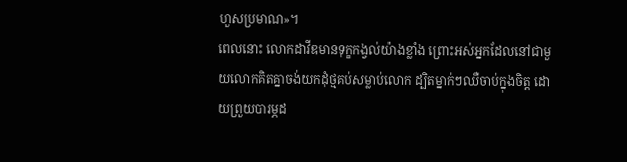ហួសប្រមាណ»។
ពេលនោះ លោកដាវីឌមានទុក្ខកង្វល់យ៉ាងខ្លាំង ព្រោះអស់អ្នកដែលនៅជាមួយលោកគិតគ្នាចង់យកដុំថ្មគប់សម្លាប់លោក ដ្បិតម្នាក់ៗឈឺចាប់ក្នុងចិត្ត ដោយព្រួយបារម្ភដ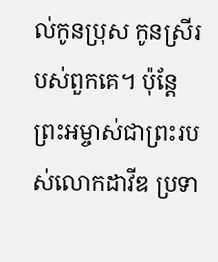ល់កូនប្រុស កូនស្រីរបស់ពួកគេ។ ប៉ុន្តែ ព្រះអម្ចាស់ជាព្រះរបស់លោកដាវីឌ ប្រទា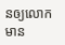នឲ្យលោកមាន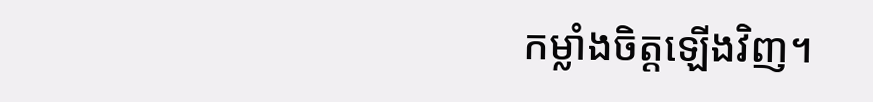កម្លាំងចិត្តឡើងវិញ។